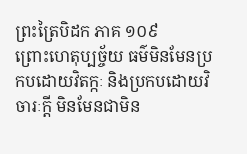ព្រះត្រៃបិដក ភាគ ១០៩
ព្រោះហេតុប្បច្ច័យ ធម៌មិនមែនប្រកបដោយវិតក្កៈ និងប្រកបដោយវិចារៈក្តី មិនមែនជាមិន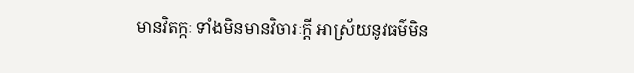មានវិតក្កៈ ទាំងមិនមានវិចារៈក្តី អាស្រ័យនូវធម៌មិន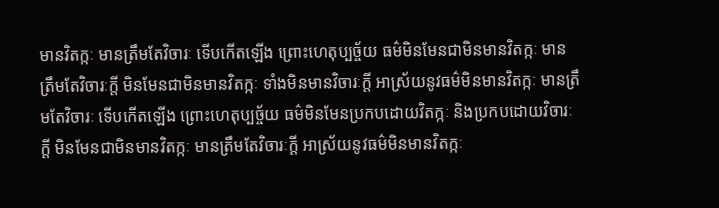មានវិតក្កៈ មានត្រឹមតែវិចារៈ ទើបកើតឡើង ព្រោះហេតុប្បច្ច័យ ធម៌មិនមែនជាមិនមានវិតក្កៈ មានត្រឹមតែវិចារៈក្តី មិនមែនជាមិនមានវិតក្កៈ ទាំងមិនមានវិចារៈក្តី អាស្រ័យនូវធម៌មិនមានវិតក្កៈ មានត្រឹមតែវិចារៈ ទើបកើតឡើង ព្រោះហេតុប្បច្ច័យ ធម៌មិនមែនប្រកបដោយវិតក្កៈ និងប្រកបដោយវិចារៈក្តី មិនមែនជាមិនមានវិតក្កៈ មានត្រឹមតែវិចារៈក្តី អាស្រ័យនូវធម៌មិនមានវិតក្កៈ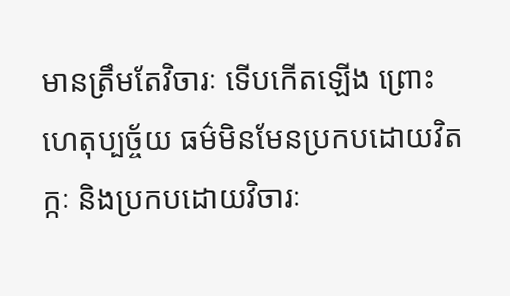មានត្រឹមតែវិចារៈ ទើបកើតឡើង ព្រោះហេតុប្បច្ច័យ ធម៌មិនមែនប្រកបដោយវិតក្កៈ និងប្រកបដោយវិចារៈ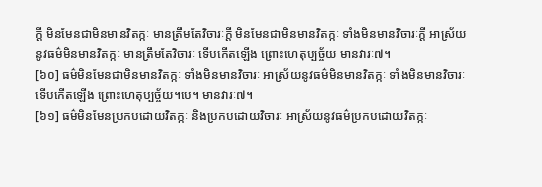ក្តី មិនមែនជាមិនមានវិតក្កៈ មានត្រឹមតែវិចារៈក្តី មិនមែនជាមិនមានវិតក្កៈ ទាំងមិនមានវិចារៈក្តី អាស្រ័យនូវធម៌មិនមានវិតក្កៈ មានត្រឹមតែវិចារៈ ទើបកើតឡើង ព្រោះហេតុប្បច្ច័យ មានវារៈ៧។
[៦០] ធម៌មិនមែនជាមិនមានវិតក្កៈ ទាំងមិនមានវិចារៈ អាស្រ័យនូវធម៌មិនមានវិតក្កៈ ទាំងមិនមានវិចារៈ ទើបកើតឡើង ព្រោះហេតុប្បច្ច័យ។បេ។ មានវារៈ៧។
[៦១] ធម៌មិនមែនប្រកបដោយវិតក្កៈ និងប្រកបដោយវិចារៈ អាស្រ័យនូវធម៌ប្រកបដោយវិតក្កៈ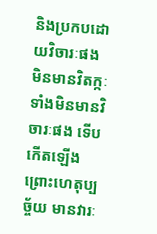និងប្រកបដោយវិចារៈផង មិនមានវិតក្កៈ ទាំងមិនមានវិចារៈផង ទើបកើតឡើង ព្រោះហេតុប្បច្ច័យ មានវារៈ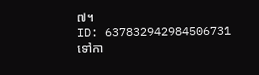៧។
ID: 637832942984506731
ទៅកា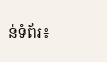ន់ទំព័រ៖